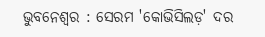ଭୁବନେଶ୍ୱର : ସେରମ 'କୋଭିସିଲଡ଼' ଦର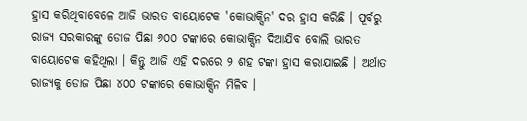ହ୍ରାସ କରିଥିବାବେଳେ ଆଜି ଭାରତ ବାୟୋଟେକ 'କୋଭାକ୍ସିନ' ଦର ହ୍ରାସ କରିଛି । ପୂର୍ବରୁ ରାଜ୍ୟ ସରକାରଙ୍କୁ ଡୋଜ ପିଛା ୬୦୦ ଟଙ୍କାରେ କୋଭାକ୍ସିନ ଦିଆଯିବ ବୋଲି ଭାରତ ବାୟୋଟେକ କହିଥିଲା । କିନ୍ତୁ ଆଜି ଏହି ଦରରେ ୨ ଶହ ଟଙ୍କା ହ୍ରାସ କରାଯାଇଛି । ଅର୍ଥାତ ରାଜ୍ୟକୁ ଡୋଜ ପିଛା ୪୦୦ ଟଙ୍କାରେ କୋଭାକ୍ସିନ ମିଳିବ ।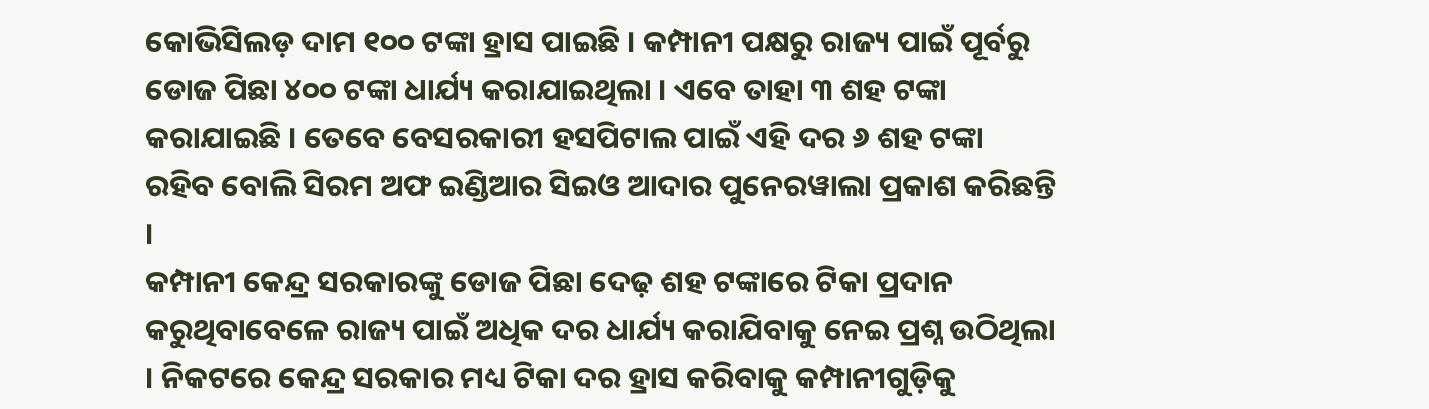କୋଭିସିଲଡ଼ ଦାମ ୧୦୦ ଟଙ୍କା ହ୍ରାସ ପାଇଛି । କମ୍ପାନୀ ପକ୍ଷରୁ ରାଜ୍ୟ ପାଇଁ ପୂର୍ବରୁ ଡୋଜ ପିଛା ୪୦୦ ଟଙ୍କା ଧାର୍ଯ୍ୟ କରାଯାଇଥିଲା । ଏବେ ତାହା ୩ ଶହ ଟଙ୍କା କରାଯାଇଛି । ତେବେ ବେସରକାରୀ ହସପିଟାଲ ପାଇଁ ଏହି ଦର ୬ ଶହ ଟଙ୍କା ରହିବ ବୋଲି ସିରମ ଅଫ ଇଣ୍ଡିଆର ସିଇଓ ଆଦାର ପୁନେରୱାଲା ପ୍ରକାଶ କରିଛନ୍ତି ।
କମ୍ପାନୀ କେନ୍ଦ୍ର ସରକାରଙ୍କୁ ଡୋଜ ପିଛା ଦେଢ଼ ଶହ ଟଙ୍କାରେ ଟିକା ପ୍ରଦାନ କରୁଥିବାବେଳେ ରାଜ୍ୟ ପାଇଁ ଅଧିକ ଦର ଧାର୍ଯ୍ୟ କରାଯିବାକୁ ନେଇ ପ୍ରଶ୍ନ ଉଠିଥିଲା । ନିକଟରେ କେନ୍ଦ୍ର ସରକାର ମଧ୍ୟ ଟିକା ଦର ହ୍ରାସ କରିବାକୁ କମ୍ପାନୀଗୁଡ଼ିକୁ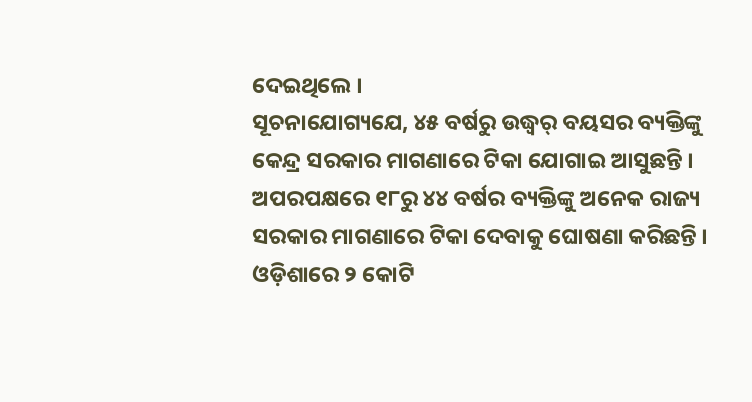ଦେଇଥିଲେ ।
ସୂଚନାଯୋଗ୍ୟଯେ, ୪୫ ବର୍ଷରୁ ଉଦ୍ଧ୍ୱର୍ ବୟସର ବ୍ୟକ୍ତିଙ୍କୁ କେନ୍ଦ୍ର ସରକାର ମାଗଣାରେ ଟିକା ଯୋଗାଇ ଆସୁଛନ୍ତି । ଅପରପକ୍ଷରେ ୧୮ରୁ ୪୪ ବର୍ଷର ବ୍ୟକ୍ତିଙ୍କୁ ଅନେକ ରାଜ୍ୟ ସରକାର ମାଗଣାରେ ଟିକା ଦେବାକୁ ଘୋଷଣା କରିଛନ୍ତି । ଓଡ଼ିଶାରେ ୨ କୋଟି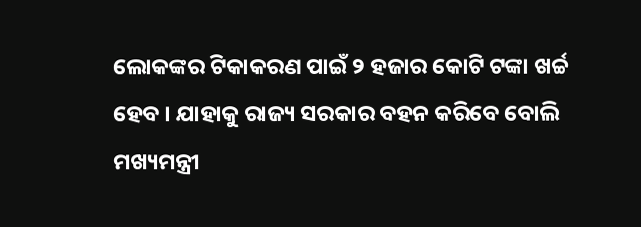ଲୋକଙ୍କର ଟିକାକରଣ ପାଇଁ ୨ ହଜାର କୋଟି ଟଙ୍କା ଖର୍ଚ୍ଚ ହେବ । ଯାହାକୁ ରାଜ୍ୟ ସରକାର ବହନ କରିବେ ବୋଲି ମଖ୍ୟମନ୍ତ୍ରୀ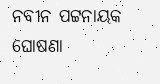ନବୀନ ପଟ୍ଟନାୟକ ଘୋଷଣା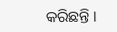କରିଛନ୍ତି ।